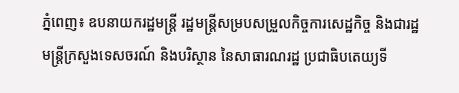ភ្នំពេញ៖ ឧបនាយករដ្ឋមន្ត្រី រដ្ឋមន្ត្រីសម្របសម្រួលកិច្ចការសេដ្ឋកិច្ច និងជារដ្ឋមន្ត្រីក្រសួងទេសចរណ៍ និងបរិស្ថាន នៃសាធារណរដ្ឋ ប្រជាធិបតេយ្យទី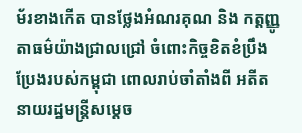ម័រខាងកើត បានថ្លែងអំណរគុណ និង កត្តញ្ញូតាធម៌យ៉ាងជ្រាលជ្រៅ ចំពោះកិច្ចខិតខំប្រឹងប្រែងរបស់កម្ពុជា ពោលរាប់ចាំតាំងពី អតីតនាយរដ្ឋមន្ត្រីសម្តេច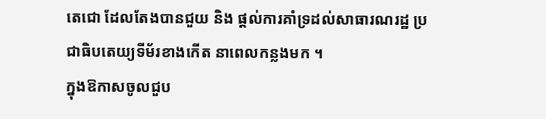តេជោ ដែលតែងបានជួយ និង ផ្តល់ការគាំទ្រដល់សាធារណរដ្ឋ ប្រជាធិបតេយ្យទីម័រខាងកើត នាពេលកន្លងមក ។
ក្នុងឱកាសចូលជួប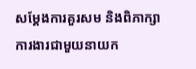សម្តែងការគួរសម និងពិភាក្សាការងារជាមួយនាយក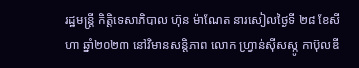រដ្ឋមន្ត្រី កិត្តិទេសាភិបាល ហ៊ុន ម៉ាណែត នារសៀលថ្ងៃទី ២៨ ខែសីហា ឆ្នាំ២០២៣ នៅវិមានសន្តិភាព លោក ហ្វ្រាន់ស៊ីសស្កូ កាប៊ុលឌី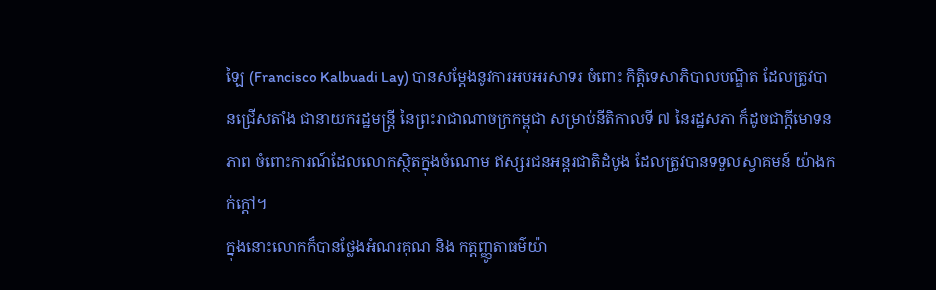ឡៃ (Francisco Kalbuadi Lay) បានសម្តែងនូវការអបអរសាទរ ចំពោះ កិត្តិទេសាភិបាលបណ្ឌិត ដែលត្រូវបានជ្រើសតាំង ជានាយករដ្ឋមន្រ្តី នៃព្រះរាជាណាចក្រកម្ពុជា សម្រាប់នីតិកាលទី ៧ នៃរដ្ឋសភា ក៏ដូចជាក្តីមោទនភាព ចំពោះការណ៍ដែលលោកស្ថិតក្នុងចំណោម ឥស្សរជនអន្តរជាតិដំបូង ដែលត្រូវបានទទួលស្វាគមន៍ យ៉ាងកក់ក្តៅ។
ក្នុងនោះលោកក៏បានថ្លែងអំណរគុណ និង កត្តញ្ញូតាធម៌យ៉ា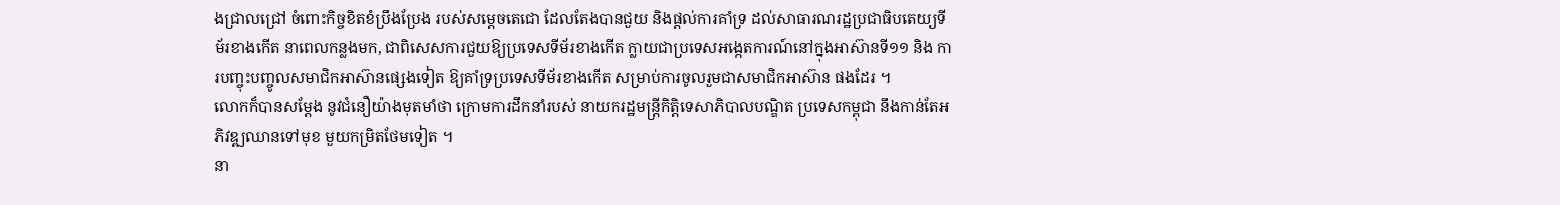ងជ្រាលជ្រៅ ចំពោះកិច្ចខិតខំប្រឹងប្រែង របស់សម្តេចតេជោ ដែលតែងបានជួយ និងផ្តល់ការគាំទ្រ ដល់សាធារណរដ្ឋប្រជាធិបតេយ្យទីម័រខាងកើត នាពេលកន្លងមក, ជាពិសេសការជួយឱ្យប្រទេសទីម័រខាងកើត ក្លាយជាប្រទេសអង្កេតការណ៍នៅក្នុងអាស៊ានទី១១ និង ការបញ្ចុះបញ្ចូលសមាជិកអាស៊ានផ្សេងទៀត ឱ្យគាំទ្រប្រទេសទីម័រខាងកើត សម្រាប់ការចូលរួមជាសមាជិកអាស៊ាន ផងដែរ ។
លោកក៏បានសម្តែង នូវជំនឿយ៉ាងមុតមាំថា ក្រោមការដឹកនាំរបស់ នាយករដ្ឋមន្ត្រីកិត្តិទេសាភិបាលបណ្ឌិត ប្រទេសកម្ពុជា នឹងកាន់តែអភិវឌ្ឍឈានទៅមុខ មួយកម្រិតថែមទៀត ។
នា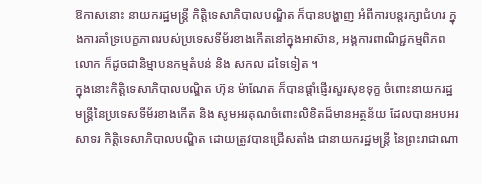ឱកាសនោះ នាយករដ្ឋមន្រ្តី កិតិ្តទេសាភិបាលបណ្ឌិត ក៏បានបង្ហាញ អំពីការបន្តរក្សាជំហរ ក្នុងការគាំទ្របេក្ខភាពរបស់ប្រទេសទីម័រខាងកើតនៅក្នុងអាស៊ាន, អង្គការពាណិជ្ជកម្មពិភពលោក ក៏ដូចជានិម្មាបនកម្មតំបន់ និង សកល ដទៃទៀត ។
ក្នុងនោះកិត្តិទេសាភិបាលបណ្ឌិត ហ៊ុន ម៉ាណែត ក៏បានផ្តាំផ្ញើរសួរសុខទុក្ខ ចំពោះនាយករដ្ឋមន្រ្តីនៃប្រទេសទីម័រខាងកើត និង សូមអរគុណចំពោះលិខិតដ៏មានអត្ថន័យ ដែលបានអបអរសាទរ កិត្តិទេសាភិបាលបណ្ឌិត ដោយត្រូវបានជ្រើសតាំង ជានាយករដ្ឋមន្រ្តី នៃព្រះរាជាណា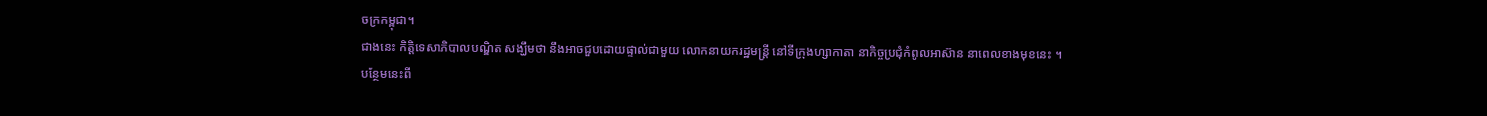ចក្រកម្ពុជា។
ជាងនេះ កិត្តិទេសាភិបាលបណ្ឌិត សង្ឃឹមថា នឹងអាចជួបដោយផ្ទាល់ជាមួយ លោកនាយករដ្ឋមន្រ្តី នៅទីក្រុងហ្សាកាតា នាកិច្ចប្រជុំកំពូលអាស៊ាន នាពេលខាងមុខនេះ ។
បន្ថែមនេះពី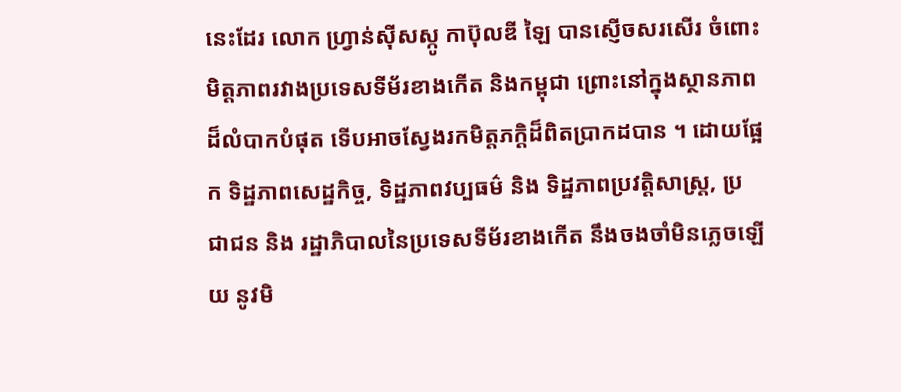នេះដែរ លោក ហ្វ្រាន់ស៊ីសស្កូ កាប៊ុលឌី ឡៃ បានស្ញើចសរសើរ ចំពោះមិត្តភាពរវាងប្រទេសទីម័រខាងកើត និងកម្ពុជា ព្រោះនៅក្នុងស្ថានភាពដ៏លំបាកបំផុត ទើបអាចស្វែងរកមិត្តភក្តិដ៏ពិតប្រាកដបាន ។ ដោយផ្អែក ទិដ្ឋភាពសេដ្ឋកិច្ច, ទិដ្ឋភាពវប្បធម៌ និង ទិដ្ឋភាពប្រវត្តិសាស្រ្ត, ប្រជាជន និង រដ្ឋាភិបាលនៃប្រទេសទីម័រខាងកើត នឹងចងចាំមិនភ្លេចឡើយ នូវមិ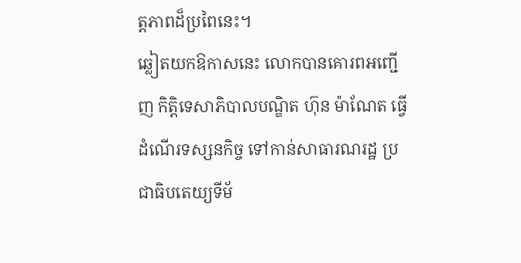ត្តភាពដ៏ប្រពៃនេះ។
ឆ្លៀតយកឱកាសនេះ លោកបានគោរពអញ្ជើញ កិត្តិទេសាភិបាលបណ្ឌិត ហ៊ុន ម៉ាណែត ធ្វើដំណើរទស្សនកិច្ច ទៅកាន់សាធារណរដ្ឋ ប្រជាធិបតេយ្យទីម័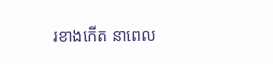រខាងកើត នាពេល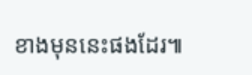ខាងមុននេះផងដែរ៕